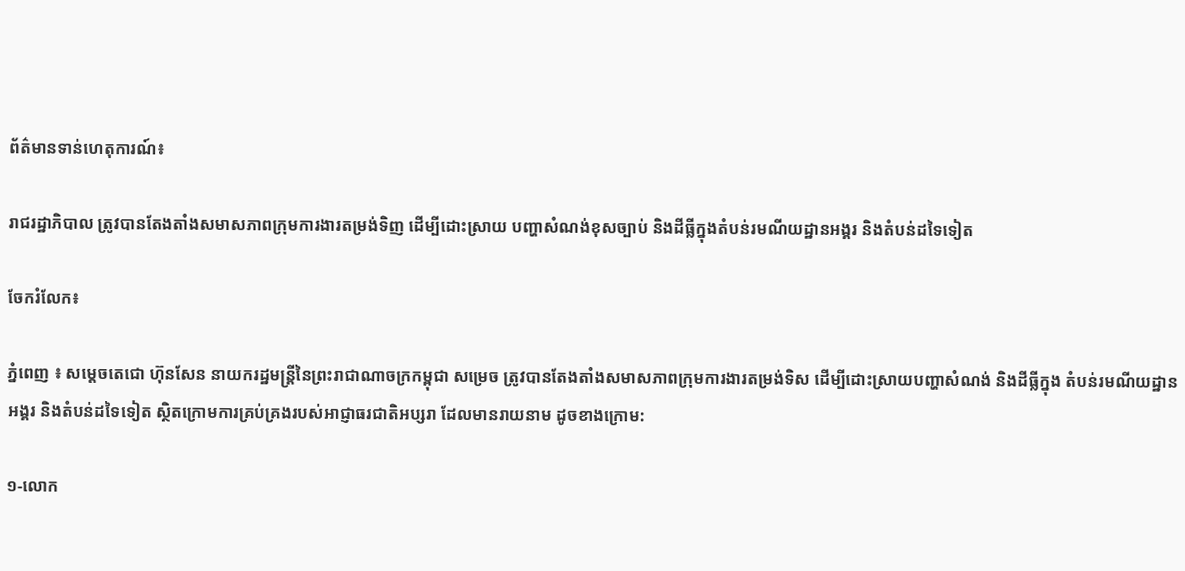ព័ត៌មានទាន់ហេតុការណ៍៖

រាជរដ្ឋាភិបាល ត្រូវបានតែងតាំងសមាសភាពក្រុមការងារតម្រង់ទិញ ដើម្បីដោះស្រាយ បញ្ហាសំណង់ខុសច្បាប់ និងដីធ្លីក្នុងតំបន់រមណីយដ្ឋានអង្គរ និងតំបន់ដទៃទៀត

ចែករំលែក៖

ភ្នំពេញ ៖ សម្តេចតេជោ ហ៊ុនសែន នាយករដ្ឋមន្ត្រីនៃព្រះរាជាណាចក្រកម្ពុជា សម្រេច ត្រូវបានតែងតាំងសមាសភាពក្រុមការងារតម្រង់ទិស ដើម្បីដោះស្រាយបញ្ហាសំណង់ និងដីធ្លីក្នុង តំបន់រមណីយដ្ឋានអង្គរ និងតំបន់ដទៃទៀត ស្ថិតក្រោមការគ្រប់គ្រងរបស់អាជ្ញាធរជាតិអប្សរា ដែលមានរាយនាម ដូចខាងក្រោម:

១-លោក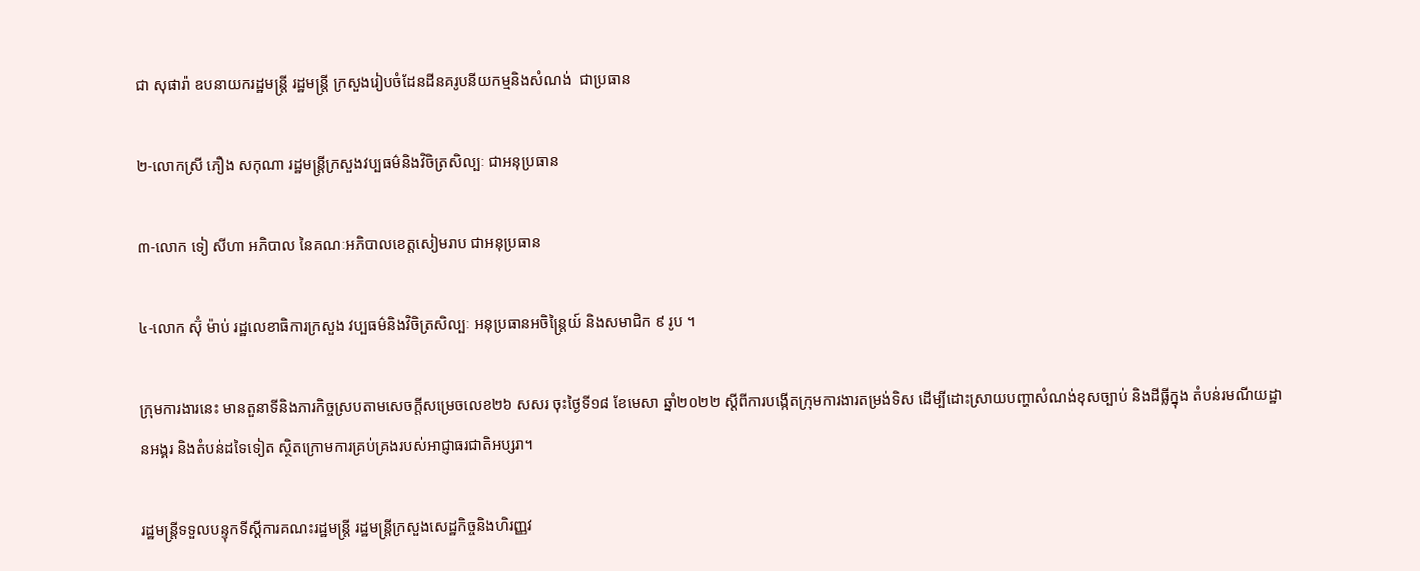ជា សុផារ៉ា ឧបនាយករដ្ឋមន្ត្រី រដ្ឋមន្ត្រី ក្រសួងរៀបចំដែនដីនគរូបនីយកម្មនិងសំណង់  ជាប្រធាន

២-លោកស្រី ភឿង សកុណា រដ្ឋមន្ត្រីក្រសួងវប្បធម៌និងវិចិត្រសិល្បៈ ជាអនុប្រធាន

៣-លោក ទៀ សីហា អភិបាល នៃគណៈអភិបាលខេត្តសៀមរាប ជាអនុប្រធាន

៤-លោក ស៊ុំ ម៉ាប់ រដ្ឋលេខាធិការក្រសួង វប្បធម៌និងវិចិត្រសិល្បៈ អនុប្រធានអចិន្ត្រៃយ៍ និងសមាជិក ៩ រូប ។

ក្រុមការងារនេះ មានតួនាទីនិងភារកិច្ចស្របតាមសេចក្តីសម្រេចលេខ២៦ សសរ ចុះថ្ងៃទី១៨ ខែមេសា ឆ្នាំ២០២២ ស្តីពីការបង្កើតក្រុមការងារតម្រង់ទិស ដើម្បីដោះស្រាយបញ្ហាសំណង់ខុសច្បាប់ និងដីធ្លីក្នុង តំបន់រមណីយដ្ឋានអង្គរ និងតំបន់ដទៃទៀត ស្ថិតក្រោមការគ្រប់គ្រងរបស់អាជ្ញាធរជាតិអប្សរា។

រដ្ឋមន្ត្រីទទួលបន្ទុកទីស្តីការគណះរដ្ឋមន្ត្រី រដ្ឋមន្ត្រីក្រសួងសេដ្ឋកិច្ចនិងហិរញ្ញវ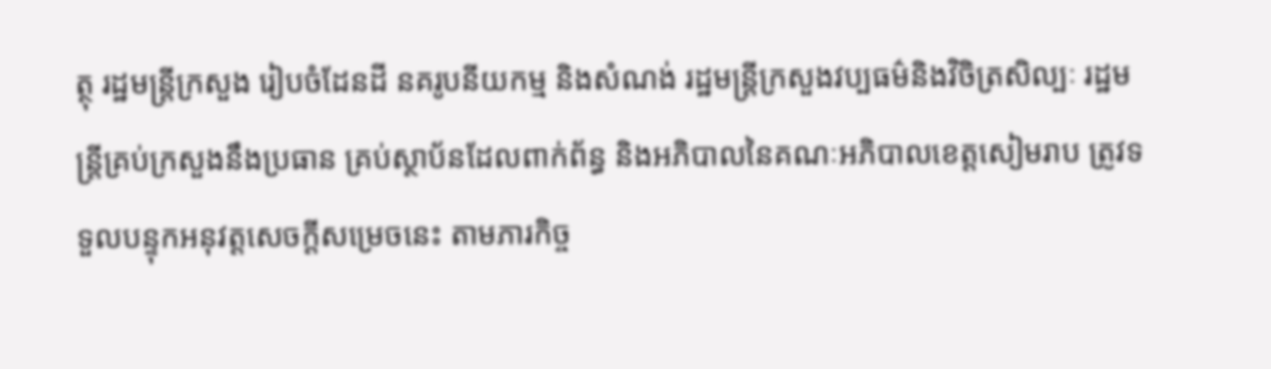ត្ថុ រដ្ឋមន្ត្រីក្រសួង រៀបចំដែនដី នគរូបនីយកម្ម និងសំណង់ រដ្ឋមន្ត្រីក្រសួងវប្បធម៌និងវិចិត្រសិល្បៈ រដ្ឋមន្ត្រីគ្រប់ក្រសួងនឹងប្រធាន គ្រប់ស្ថាប័នដែលពាក់ព័ន្ធ និងអភិបាលនៃគណៈអភិបាលខេត្តសៀមរាប ត្រូវទទួលបន្ទុកអនុវត្តសេចក្តីសម្រេចនេះ តាមភារកិច្ច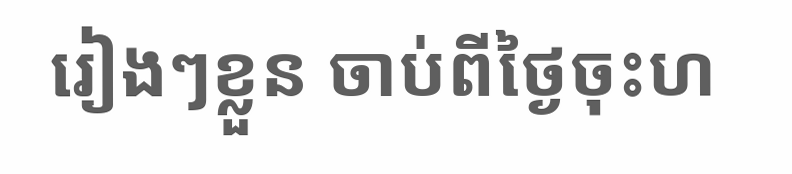រៀងៗខ្លួន ចាប់ពីថ្ងៃចុះហ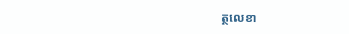ត្ថលេខា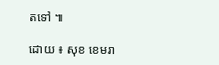តទៅ ៕

ដោយ ៖ សុខ ខេមរា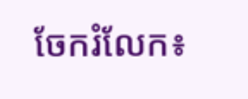ចែករំលែក៖